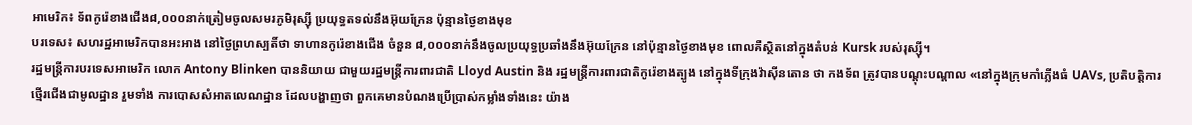អាមេរិក៖ ទ័ពកូរ៉េខាងជើង៨,០០០នាក់ត្រៀមចូលសមរភូមិរុស្ស៊ី ប្រយុទ្ធតទល់នឹងអ៊ុយក្រែន ប៉ុន្មានថ្ងៃខាងមុខ
បរទេស៖ សហរដ្ឋអាមេរិកបានអះអាង នៅថ្ងៃព្រហស្បតិ៍ថា ទាហានកូរ៉េខាងជើង ចំនួន ៨,០០០នាក់នឹងចូលប្រយុទ្ធប្រឆាំងនឹងអ៊ុយក្រែន នៅប៉ុន្មានថ្ងៃខាងមុខ ពោលគឺស្ថិតនៅក្នុងតំបន់ Kursk របស់រុស្ស៊ី។
រដ្ឋមន្ត្រីការបរទេសអាមេរិក លោក Antony Blinken បាននិយាយ ជាមួយរដ្ឋមន្ត្រីការពារជាតិ Lloyd Austin និង រដ្ឋមន្ត្រីការពារជាតិកូរ៉េខាងត្បូង នៅក្នុងទីក្រុងវ៉ាស៊ីនតោន ថា កងទ័ព ត្រូវបានបណ្តុះបណ្តាល «នៅក្នុងក្រុមកាំភ្លើងធំ UAVs, ប្រតិបត្តិការថ្មើរជើងជាមូលដ្ឋាន រួមទាំង ការបោសសំអាតលេណដ្ឋាន ដែលបង្ហាញថា ពួកគេមានបំណងប្រើប្រាស់កម្លាំងទាំងនេះ យ៉ាង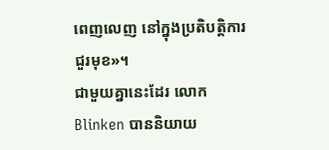ពេញលេញ នៅក្នុងប្រតិបត្តិការ ជួរមុខ»។
ជាមួយគ្នានេះដែរ លោក Blinken បាននិយាយ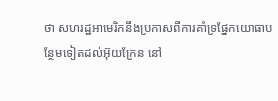ថា សហរដ្ឋអាមេរិកនឹងប្រកាសពីការគាំទ្រផ្នែកយោធាបន្ថែមទៀតដល់អ៊ុយក្រែន នៅ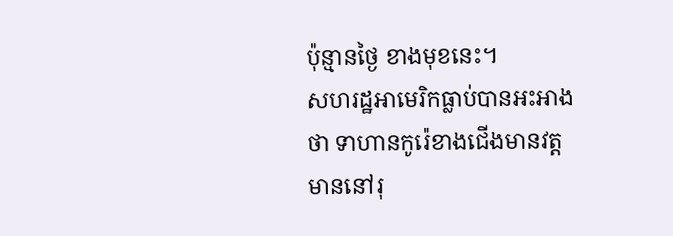ប៉ុន្មានថ្ងៃ ខាងមុខនេះ។
សហរដ្ឋអាមេរិកធ្លាប់បានអះអាងថា ទាហានកូរ៉េខាងជើងមានវត្តមាននៅរុ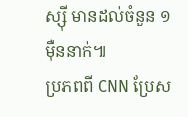ស្ស៊ី មានដល់ចំនួន ១ម៉ឺននាក់៕
ប្រភពពី CNN ប្រែស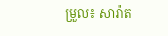ម្រួល៖ សារ៉ាត